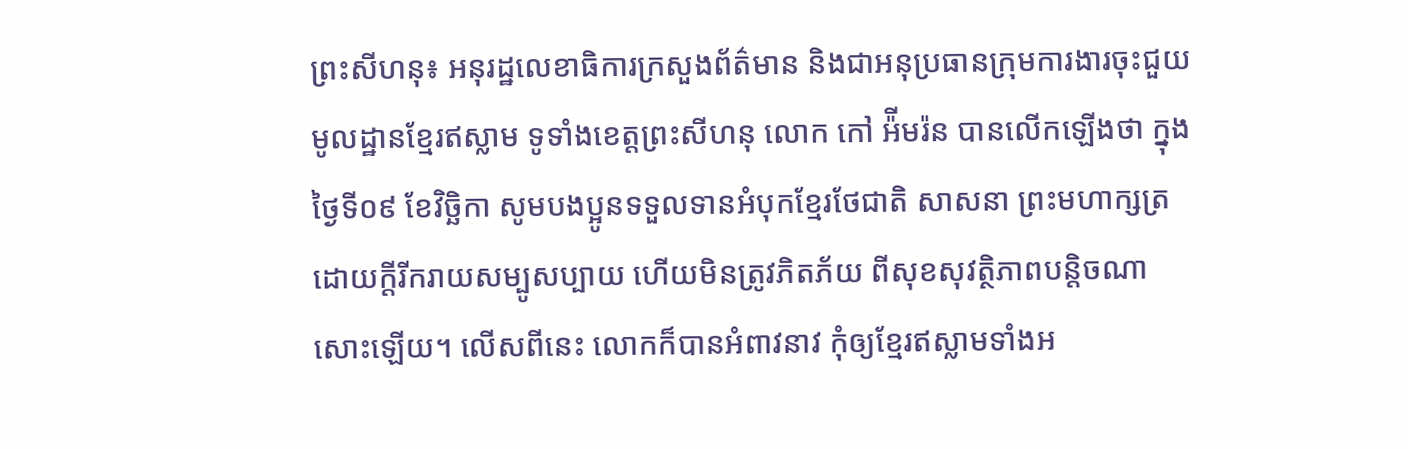ព្រះសីហនុ៖ អនុរដ្ឋលេខាធិការក្រសួងព័ត៌មាន និងជាអនុប្រធានក្រុមការងារចុះជួយមូលដ្ឋានខ្មែរឥស្លាម ទូទាំងខេត្តព្រះសីហនុ លោក កៅ អ៉ីមរ៉ន បានលើកឡើងថា ក្នុងថ្ងៃទី០៩ ខែវិច្ឆិកា សូមបងប្អូនទទួលទានអំបុកខ្មែរថែជាតិ សាសនា ព្រះមហាក្សត្រ ដោយក្តីរីករាយសម្បូសប្បាយ ហើយមិនត្រូវភិតភ័យ ពីសុខសុវត្ថិភាពបន្តិចណាសោះឡើយ។ លើសពីនេះ លោកក៏បានអំពាវនាវ កុំឲ្យខ្មែរឥស្លាមទាំងអ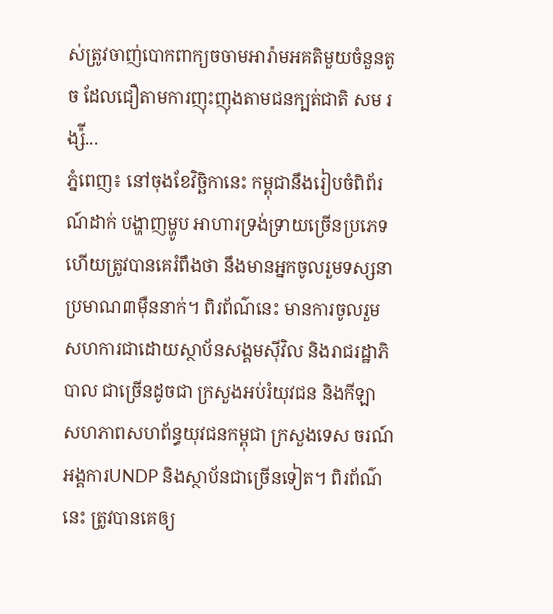ស់ត្រូវចាញ់បោកពាក្យចចាមអារ៉ាមអគតិមួយចំនួនតូច ដែលជឿតាមការញុះញុងតាមជនក្បត់ជាតិ សម រង្ស៉ី...
ភ្នំពេញ៖ នៅចុងខែវិច្ឆិកានេះ កម្ពុជានឹងរៀបចំពិព័រណ៍ដាក់ បង្ហាញម្ហូប អាហារទ្រង់ទ្រាយច្រើនប្រភេទ ហើយត្រូវបានគេរំពឹងថា នឹងមានអ្នកចូលរួមទស្សនា ប្រមាណ៣ម៉ឺននាក់។ ពិរព័ណ៌នេះ មានការចូលរួមសហការជាដោយស្ថាប័នសង្គមស៊ីវិល និងរាជរដ្ឋាភិបាល ជាច្រើនដូចជា ក្រសួងអប់រំយុវជន និងកីឡា សហភាពសហព័ន្ធយុវជនកម្ពុជា ក្រសួងទេស ចរណ៍ អង្គការUNDP និងស្ថាប័នជាច្រើនទៀត។ ពិរព័ណ៌នេះ ត្រូវបានគេឲ្យ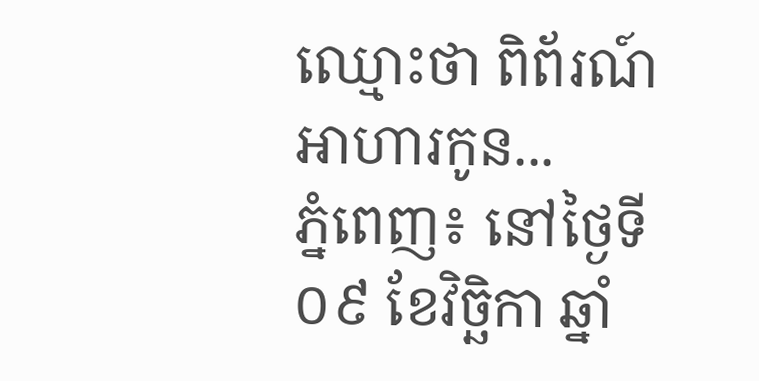ឈ្មោះថា ពិព័រណ៍អាហារកូន...
ភ្នំពេញ៖ នៅថ្ងៃទី០៩ ខែវិចិ្ឆកា ឆ្នាំ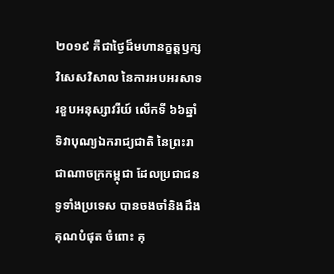២០១៩ គឺជាថ្ងៃដ៏មហានក្ខត្តឫក្សវិសេសវិសាល នៃការអបអរសាទរខួបអនុស្សាវរីយ៍ លើកទី ៦៦ឆ្នាំ ទិវាបុណ្យឯករាជ្យជាតិ នៃព្រះរាជាណាចក្រកម្ពុជា ដែលប្រជាជនទូទាំងប្រទេស បានចងចាំនិងដឹងគុណបំផុត ចំពោះ គុ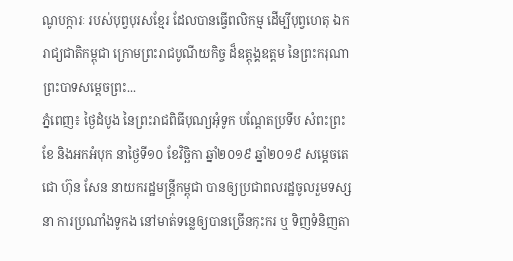ណូបក្ការៈ របស់បុព្វបុរសខ្មែរ ដែលបានធ្វើពលិកម្ម ដើម្បីបុព្វហេតុ ឯករាជ្យជាតិកម្ពុជា ក្រោមព្រះរាជបូណីយកិច្ច ដ៏ឧត្តុង្គឧត្តម នៃព្រះករុណា ព្រះបាទសម្តេចព្រះ...
ភ្នំពេញ៖ ថ្ងៃដំបូង នៃព្រះរាជពិធីបុណ្យអុំទូក បណ្តែតប្រទីប សំពះព្រះខែ និងអកអំបុក នាថ្ងៃទី១០ ខែវិច្ឆិកា ឆ្នាំ២០១៩ ឆ្នាំ២០១៩ សម្តេចតេជោ ហ៊ុន សែន នាយករដ្ឋមន្រ្តីកម្ពុជា បានឲ្យប្រជាពលរដ្ឋចូលរួមទស្សនា ការប្រណាំងទូកង នៅមាត់ទន្លេឲ្យបានច្រេីនកុះករ ឬ ទិញទំនិញតា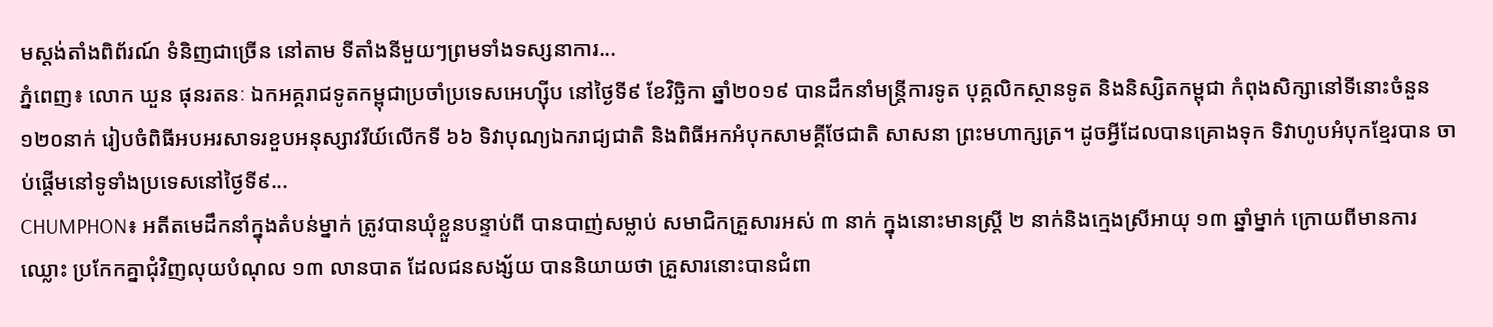មស្តង់តាំងពិព័រណ៍ ទំនិញជាច្រើន នៅតាម ទីតាំងនីមួយៗព្រមទាំងទស្សនាការ...
ភ្នំពេញ៖ លោក ឃួន ផុនរតនៈ ឯកអគ្គរាជទូតកម្ពុជាប្រចាំប្រទេសអេហ្សុីប នៅថ្ងៃទី៩ ខែវិច្ឆិកា ឆ្នាំ២០១៩ បានដឹកនាំមន្ត្រីការទូត បុគ្គលិកស្ថានទូត និងនិស្សិតកម្ពុជា កំពុងសិក្សានៅទីនោះចំនួន ១២០នាក់ រៀបចំពិធីអបអរសាទរខួបអនុស្សាវរីយ៍លើកទី ៦៦ ទិវាបុណ្យឯករាជ្យជាតិ និងពិធីអកអំបុកសាមគ្គីថែជាតិ សាសនា ព្រះមហាក្សត្រ។ ដូចអ្វីដែលបានគ្រោងទុក ទិវាហូបអំបុកខ្មែរបាន ចាប់ផ្តើមនៅទូទាំងប្រទេសនៅថ្ងៃទី៩...
CHUMPHON៖ អតីតមេដឹកនាំក្នុងតំបន់ម្នាក់ ត្រូវបានឃុំខ្លួនបន្ទាប់ពី បានបាញ់សម្លាប់ សមាជិកគ្រួសារអស់ ៣ នាក់ ក្នុងនោះមានស្ត្រី ២ នាក់និងក្មេងស្រីអាយុ ១៣ ឆ្នាំម្នាក់ ក្រោយពីមានការឈ្លោះ ប្រកែកគ្នាជុំវិញលុយបំណុល ១៣ លានបាត ដែលជនសង្ស័យ បាននិយាយថា គ្រួសារនោះបានជំពា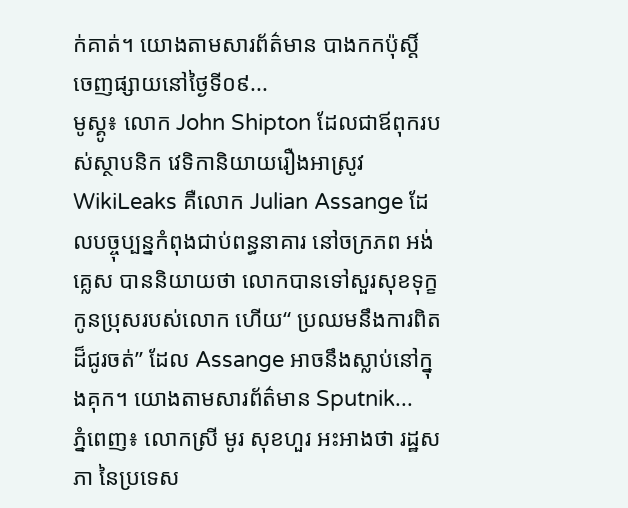ក់គាត់។ យោងតាមសារព័ត៌មាន បាងកកប៉ុស្តិ៍ ចេញផ្សាយនៅថ្ងៃទី០៩...
មូស្គូ៖ លោក John Shipton ដែលជាឪពុករបស់ស្ថាបនិក វេទិកានិយាយរឿងអាស្រូវ WikiLeaks គឺលោក Julian Assange ដែលបច្ចុប្បន្នកំពុងជាប់ពន្ធនាគារ នៅចក្រភព អង់គ្លេស បាននិយាយថា លោកបានទៅសួរសុខទុក្ខកូនប្រុសរបស់លោក ហើយ“ ប្រឈមនឹងការពិតដ៏ជូរចត់” ដែល Assange អាចនឹងស្លាប់នៅក្នុងគុក។ យោងតាមសារព័ត៌មាន Sputnik...
ភ្នំពេញ៖ លោកស្រី មូរ សុខហួរ អះអាងថា រដ្ឋសភា នៃប្រទេស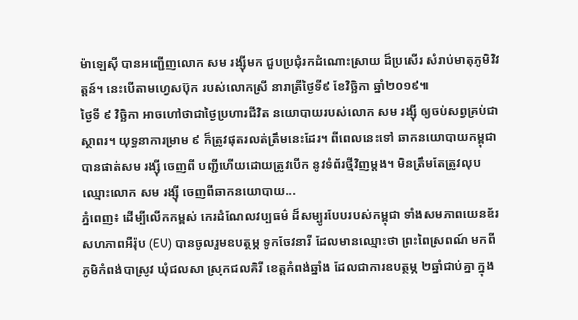ម៉ាឡេស៊ី បានអញ្ជើញលោក សម រង្ស៊ីមក ជួបប្រជុំរកដំណោះស្រាយ ដ៏ប្រសើរ សំរាប់មាតុភូមិវិវត្តន៍។ នេះបើតាមហ្វេសប៊ុក របស់លោកស្រី នារាត្រីថ្ងៃទី៩ ខែវិច្ឆិកា ឆ្នាំ២០១៩៕
ថ្ងៃទី ៩ វិច្ឆិកា អាចហៅថាជាថ្ងៃប្រហារជីវិត នយោបាយរបស់លោក សម រង្ស៊ី ឲ្យចប់សព្វគ្រប់ជាស្ថាពរ។ យុទ្ធនាការម្រាម ៩ ក៏ត្រូវផុតរលត់ត្រឹមនេះដែរ។ ពីពេលនេះទៅ ឆាកនយោបាយកម្ពុជា បានផាត់សម រង្ស៊ី ចេញពី បញ្ជីហើយដោយត្រូវបើក នូវទំព័រថ្មីវិញម្តង។ មិនត្រឹមតែត្រូវលុបឈ្មោះលោក សម រង្ស៊ី ចេញពីឆាកនយោបាយ...
ភ្នំពេញ៖ ដើម្បីលើកកម្ពស់ កេរដំណែលវប្បធម៌ ដ៏សម្បូរបែបរបស់កម្ពុជា ទាំងសមភាពយេនឌ័រ សហភាពអឺរ៉ុប (EU) បានចូលរួមឧបត្ថម្ភ ទូកចែវនារី ដែលមានឈ្មោះថា ព្រះពៃស្រពណ៍ មកពីភូមិកំពង់បាស្រូវ ឃុំជលសា ស្រុកជលគិរី ខេត្តកំពង់ឆ្នាំង ដែលជាការឧបត្ថម្ភ ២ឆ្នាំជាប់គ្នា ក្នុង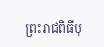ព្រះរាជពិធីបុ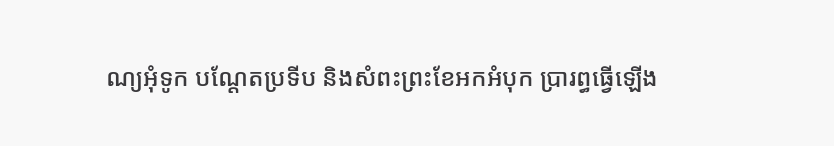ណ្យអុំទូក បណ្តែតប្រទីប និងសំពះព្រះខែអកអំបុក ប្រារព្ធធ្វើឡើង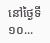នៅថ្ងៃទី១០...